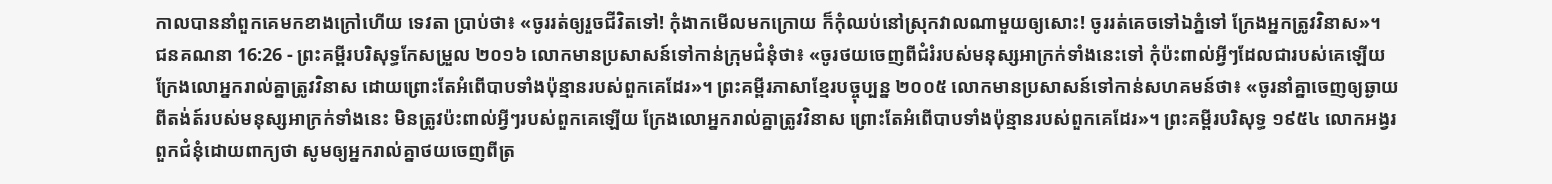កាលបាននាំពួកគេមកខាងក្រៅហើយ ទេវតា ប្រាប់ថា៖ «ចូររត់ឲ្យរួចជីវិតទៅ! កុំងាកមើលមកក្រោយ ក៏កុំឈប់នៅស្រុកវាលណាមួយឲ្យសោះ! ចូររត់គេចទៅឯភ្នំទៅ ក្រែងអ្នកត្រូវវិនាស»។
ជនគណនា 16:26 - ព្រះគម្ពីរបរិសុទ្ធកែសម្រួល ២០១៦ លោកមានប្រសាសន៍ទៅកាន់ក្រុមជំនុំថា៖ «ចូរថយចេញពីជំរំរបស់មនុស្សអាក្រក់ទាំងនេះទៅ កុំប៉ះពាល់អ្វីៗដែលជារបស់គេឡើយ ក្រែងលោអ្នករាល់គ្នាត្រូវវិនាស ដោយព្រោះតែអំពើបាបទាំងប៉ុន្មានរបស់ពួកគេដែរ»។ ព្រះគម្ពីរភាសាខ្មែរបច្ចុប្បន្ន ២០០៥ លោកមានប្រសាសន៍ទៅកាន់សហគមន៍ថា៖ «ចូរនាំគ្នាចេញឲ្យឆ្ងាយពីតង់ត៍របស់មនុស្សអាក្រក់ទាំងនេះ មិនត្រូវប៉ះពាល់អ្វីៗរបស់ពួកគេឡើយ ក្រែងលោអ្នករាល់គ្នាត្រូវវិនាស ព្រោះតែអំពើបាបទាំងប៉ុន្មានរបស់ពួកគេដែរ»។ ព្រះគម្ពីរបរិសុទ្ធ ១៩៥៤ លោកអង្វរពួកជំនុំដោយពាក្យថា សូមឲ្យអ្នករាល់គ្នាថយចេញពីត្រ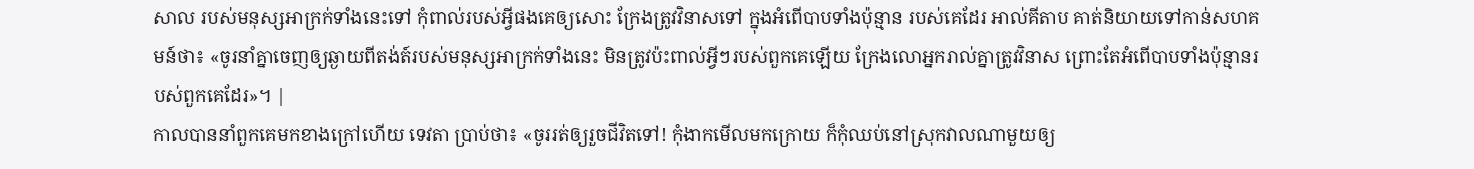សាល របស់មនុស្សអាក្រក់ទាំងនេះទៅ កុំពាល់របស់អ្វីផងគេឲ្យសោះ ក្រែងត្រូវវិនាសទៅ ក្នុងអំពើបាបទាំងប៉ុន្មាន របស់គេដែរ អាល់គីតាប គាត់និយាយទៅកាន់សហគមន៍ថា៖ «ចូរនាំគ្នាចេញឲ្យឆ្ងាយពីតង់ត៍របស់មនុស្សអាក្រក់ទាំងនេះ មិនត្រូវប៉ះពាល់អ្វីៗរបស់ពួកគេឡើយ ក្រែងលោអ្នករាល់គ្នាត្រូវវិនាស ព្រោះតែអំពើបាបទាំងប៉ុន្មានរបស់ពួកគេដែរ»។ |
កាលបាននាំពួកគេមកខាងក្រៅហើយ ទេវតា ប្រាប់ថា៖ «ចូររត់ឲ្យរួចជីវិតទៅ! កុំងាកមើលមកក្រោយ ក៏កុំឈប់នៅស្រុកវាលណាមួយឲ្យ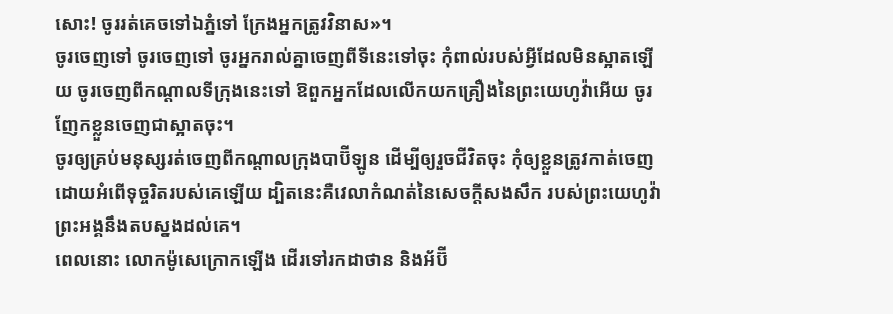សោះ! ចូររត់គេចទៅឯភ្នំទៅ ក្រែងអ្នកត្រូវវិនាស»។
ចូរចេញទៅ ចូរចេញទៅ ចូរអ្នករាល់គ្នាចេញពីទីនេះទៅចុះ កុំពាល់របស់អ្វីដែលមិនស្អាតឡើយ ចូរចេញពីកណ្ដាលទីក្រុងនេះទៅ ឱពួកអ្នកដែលលើកយកគ្រឿងនៃព្រះយេហូវ៉ាអើយ ចូរញែកខ្លួនចេញជាស្អាតចុះ។
ចូរឲ្យគ្រប់មនុស្សរត់ចេញពីកណ្ដាលក្រុងបាប៊ីឡូន ដើម្បីឲ្យរួចជីវិតចុះ កុំឲ្យខ្លួនត្រូវកាត់ចេញ ដោយអំពើទុច្ចរិតរបស់គេឡើយ ដ្បិតនេះគឺវេលាកំណត់នៃសេចក្ដីសងសឹក របស់ព្រះយេហូវ៉ា ព្រះអង្គនឹងតបស្នងដល់គេ។
ពេលនោះ លោកម៉ូសេក្រោកឡើង ដើរទៅរកដាថាន និងអ័ប៊ី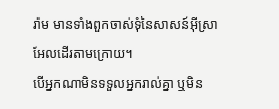រ៉ាម មានទាំងពួកចាស់ទុំនៃសាសន៍អ៊ីស្រាអែលដើរតាមក្រោយ។
បើអ្នកណាមិនទទួលអ្នករាល់គ្នា ឬមិន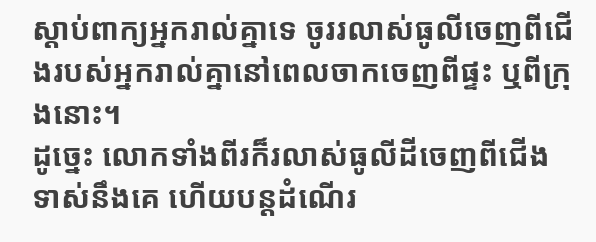ស្តាប់ពាក្យអ្នករាល់គ្នាទេ ចូររលាស់ធូលីចេញពីជើងរបស់អ្នករាល់គ្នានៅពេលចាកចេញពីផ្ទះ ឬពីក្រុងនោះ។
ដូច្នេះ លោកទាំងពីរក៏រលាស់ធូលីដីចេញពីជើងទាស់នឹងគេ ហើយបន្តដំណើរ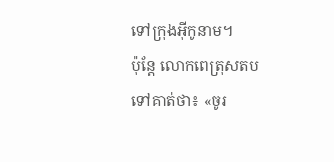ទៅក្រុងអ៊ីកូនាម។
ប៉ុន្តែ លោកពេត្រុសតបទៅគាត់ថា៖ «ចូរ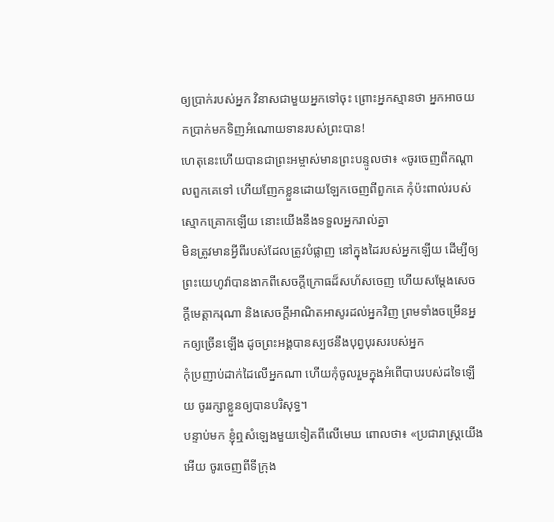ឲ្យប្រាក់របស់អ្នក វិនាសជាមួយអ្នកទៅចុះ ព្រោះអ្នកស្មានថា អ្នកអាចយកប្រាក់មកទិញអំណោយទានរបស់ព្រះបាន!
ហេតុនេះហើយបានជាព្រះអម្ចាស់មានព្រះបន្ទូលថា៖ «ចូរចេញពីកណ្តាលពួកគេទៅ ហើយញែកខ្លួនដោយឡែកចេញពីពួកគេ កុំប៉ះពាល់របស់ស្មោកគ្រោកឡើយ នោះយើងនឹងទទួលអ្នករាល់គ្នា
មិនត្រូវមានអ្វីពីរបស់ដែលត្រូវបំផ្លាញ នៅក្នុងដៃរបស់អ្នកឡើយ ដើម្បីឲ្យព្រះយេហូវ៉ាបានងាកពីសេចក្ដីក្រោធដ៏សហ័សចេញ ហើយសម្ដែងសេចក្ដីមេត្តាករុណា និងសេចក្ដីអាណិតអាសូរដល់អ្នកវិញ ព្រមទាំងចម្រើនអ្នកឲ្យច្រើនឡើង ដូចព្រះអង្គបានស្បថនឹងបុព្វបុរសរបស់អ្នក
កុំប្រញាប់ដាក់ដៃលើអ្នកណា ហើយកុំចូលរួមក្នុងអំពើបាបរបស់ដទៃឡើយ ចូររក្សាខ្លួនឲ្យបានបរិសុទ្ធ។
បន្ទាប់មក ខ្ញុំឮសំឡេងមួយទៀតពីលើមេឃ ពោលថា៖ «ប្រជារាស្ត្រយើងអើយ ចូរចេញពីទីក្រុង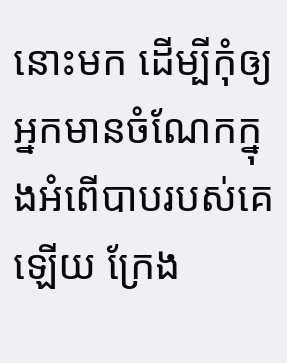នោះមក ដើម្បីកុំឲ្យអ្នកមានចំណែកក្នុងអំពើបាបរបស់គេឡើយ ក្រែង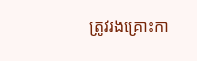ត្រូវរងគ្រោះកា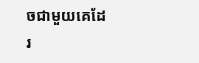ចជាមួយគេដែរ